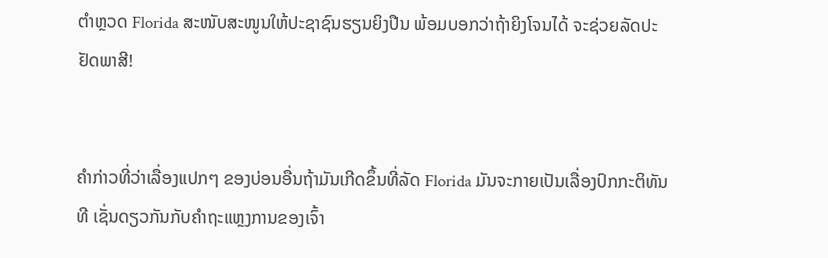ຕໍາຫຼວດ Florida ສະໜັບສະໜູນໃຫ້ປະຊາຊົນຮຽນຍິງປືນ ພ້ອມບອກວ່າຖ້າຍິງໂຈນໄດ້ ຈະຊ່ວຍລັດປະຢັດພາສີ!


ຄຳກ່າວທີ່ວ່າເລື່ອງແປກໆ ຂອງບ່ອນອື່ນຖ້າມັນເກີດຂຶ້ນທີ່ລັດ Florida ມັນຈະກາຍເປັນເລື່ອງປົກກະຕິທັນທີ ເຊັ່ນດຽວກັນກັບຄຳຖະແຫຼງການຂອງເຈົ້າ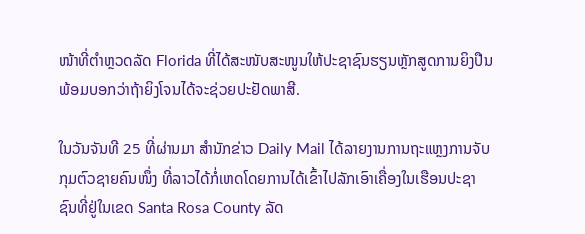ໜ້າທີ່ຕໍາຫຼວດລັດ Florida ທີ່ໄດ້ສະໜັບສະໜູນໃຫ້ປະຊາຊົນຮຽນຫຼັກສູດການຍິງປືນ ພ້ອມບອກວ່າຖ້າຍິງໂຈນໄດ້ຈະຊ່ວຍປະຢັດພາສີ.

ໃນວັນຈັນທີ 25 ທີ່ຜ່ານມາ ສຳນັກຂ່າວ Daily Mail ໄດ້ລາຍງານການຖະແຫຼງການຈັບກຸມຕົວຊາຍຄົນໜຶ່ງ ທີ່ລາວໄດ້ກໍ່ເຫດໂດຍການໄດ້ເຂົ້າໄປລັກເອົາເຄື່ອງໃນເຮືອນປະຊາຊົນທີ່ຢູ່ໃນເຂດ Santa Rosa County ລັດ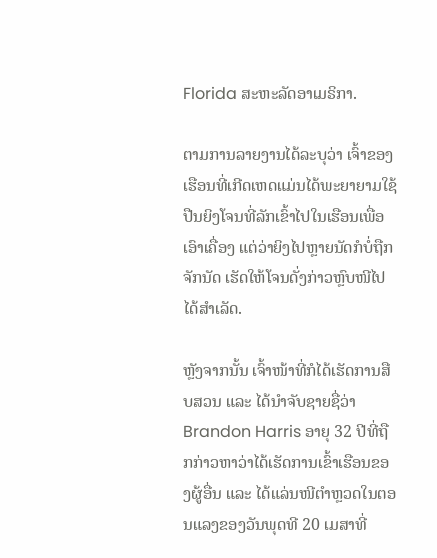Florida ສະຫະລັດອາເມຣິກາ.

ຕາມການລາຍງານໄດ້ລະບຸວ່າ ເຈົ້າຂອງເຮືອນທີ່ເກີດເຫດແມ່ນໄດ້ພະຍາຍາມໃຊ້ປືນຍິງໂຈນທີ່ລັກເຂົ້າໄປໃນເຮືອນເພື່ອເອົາເຄື່ອງ ແຕ່ວ່າຍິງໄປຫຼາຍນັດກໍບໍ່ຖືກຈັກນັດ ເຮັດໃຫ້ໂຈນດັ່ງກ່າວຫຼົບໜີໄປໄດ້ສໍາເລັດ.

ຫຼັງຈາກນັ້ນ ເຈົ້າໜ້າທີ່ກໍໄດ້ເຮັດການສືບສວນ ແລະ ໄດ້ນຳຈັບຊາຍຊື່ວ່າ Brandon Harris ອາຍຸ 32 ປີທີ່ຖືກກ່າວຫາວ່າໄດ້ເຮັດການເຂົ້າເຮືອນຂອງຜູ້ອື່ນ ແລະ ໄດ້ແລ່ນໜີຕໍາຫຼວດໃນຕອນແລງຂອງວັນພຸດທີ 20 ເມສາທີ່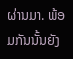ຜ່ານມາ. ພ້ອມກັນນັ້ນຍັງ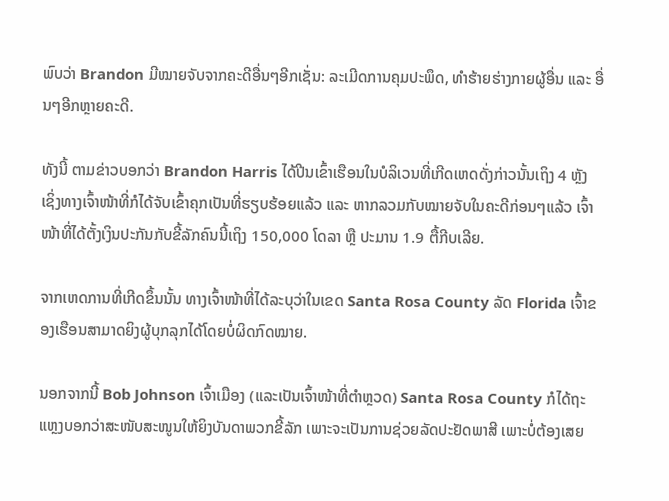ພົບວ່າ Brandon ມີໝາຍຈັບຈາກຄະດີອື່ນໆອີກເຊັ່ນ: ລະເມີດການຄຸມປະພຶດ, ທຳຮ້າຍຮ່າງກາຍຜູ້ອື່ນ ແລະ ອື່ນໆອີກຫຼາຍຄະດີ.

ທັງນີ້ ຕາມຂ່າວບອກວ່າ Brandon Harris ໄດ້ປີນເຂົ້າເຮືອນໃນບໍລິເວນທີ່ເກີດເຫດດັ່ງກ່າວນັ້ນເຖິງ 4 ຫຼັງ ເຊິ່ງທາງເຈົ້າໜ້າທີ່ກໍໄດ້ຈັບເຂົ້າຄຸກເປັນທີ່ຮຽບຮ້ອຍແລ້ວ ແລະ ຫາກລວມກັບໝາຍຈັບໃນຄະດີກ່ອນໆແລ້ວ ເຈົ້າໜ້າທີ່ໄດ້ຕັ້ງເງິນປະກັນກັບຂີ້ລັກຄົນນີ້ເຖິງ 150,000 ໂດລາ ຫຼື ປະມານ 1.9 ຕື້ກີບເລີຍ.

ຈາກເຫດການທີ່ເກີດຂຶ້ນນັ້ນ ທາງເຈົ້າໜ້າທີ່ໄດ້ລະບຸວ່າໃນເຂດ Santa Rosa County ລັດ Florida ເຈົ້າຂອງເຮືອນສາມາດຍິງຜູ້ບຸກລຸກໄດ້ໂດຍບໍ່ຜິດກົດໝາຍ.

ນອກຈາກນີ້ Bob Johnson ເຈົ້າເມືອງ (ແລະເປັນເຈົ້າໜ້າທີ່ຕຳຫຼວດ) Santa Rosa County ກໍໄດ້ຖະແຫຼງບອກວ່າສະໜັບສະໜູນໃຫ້ຍິງບັນດາພວກຂີ້ລັກ ເພາະຈະເປັນການຊ່ວຍລັດປະຢັດພາສີ ເພາະບໍ່ຕ້ອງເສຍ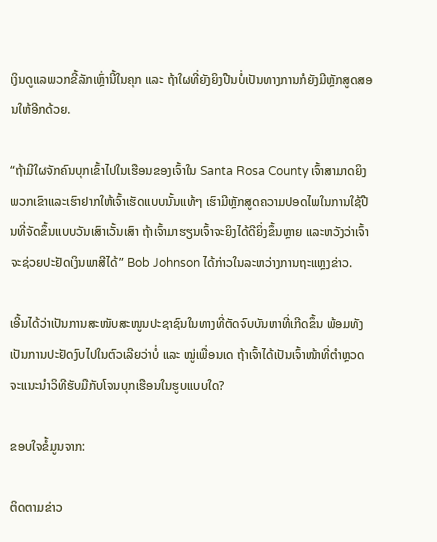ເງິນດູແລພວກຂີ້ລັກເຫຼົ່ານີ້ໃນຄຸກ ແລະ ຖ້າໃຜທີ່ຍັງຍິງປືນບໍ່ເປັນທາງການກໍຍັງມີຫຼັກສູດສອນໃຫ້ອີກດ້ວຍ.

“ຖ້າມີໃຜຈັກຄົນບຸກເຂົ້າໄປໃນເຮືອນຂອງເຈົ້າໃນ Santa Rosa County ເຈົ້າສາມາດຍິງພວກເຂົາແລະເຮົາຢາກໃຫ້ເຈົ້າເຮັດແບບນັ້ນແທ້ໆ ເຮົາມີຫຼັກສູດຄວາມປອດໄພໃນການໃຊ້ປືນທີ່ຈັດຂຶ້ນແບບວັນເສົາເວັ້ນເສົາ ຖ້າເຈົ້າມາຮຽນເຈົ້າຈະຍິງໄດ້ດີຍິ່ງຂຶ້ນຫຼາຍ ແລະຫວັງວ່າເຈົ້າຈະຊ່ວຍປະຢັດເງິນພາສີໄດ້” Bob Johnson ໄດ້ກ່າວໃນລະຫວ່າງການຖະແຫຼງຂ່າວ.

ເອີ້ນໄດ້ວ່າເປັນການສະໜັບສະໜູນປະຊາຊົນໃນທາງທີ່ຕັດຈົບບັນຫາທີ່ເກີດຂຶ້ນ ພ້ອມທັງເປັນການປະຢັດງົບໄປໃນຕົວເລີຍວ່າບໍ່ ແລະ ໝູ່ເພື່ອນເດ ຖ້າເຈົ້າໄດ້ເປັນເຈົ້າໜ້າທີ່ຕຳຫຼວດຈະແນະນໍາວິທີຮັບມືກັບໂຈນບຸກເຮືອນໃນຮູບແບບໃດ?

ຂອບໃຈຂໍ້ມູນຈາກ:

ຕິດຕາມຂ່າວ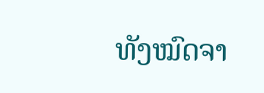ທັງໝົດຈາ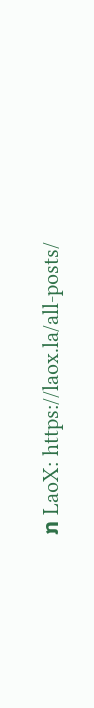ກ LaoX: https://laox.la/all-posts/